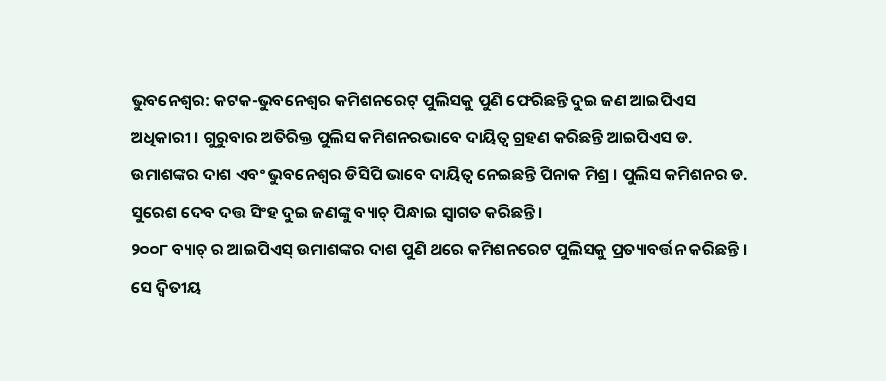ଭୁବନେଶ୍ୱର: କଟକ-ଭୁବନେଶ୍ୱର କମିଶନରେଟ୍ ପୁଲିସକୁ ପୁଣି ଫେରିଛନ୍ତି ଦୁଇ ଜଣ ଆଇପିଏସ ଅଧିକାରୀ । ଗୁରୁବାର ଅତିରିକ୍ତ ପୁଲିସ କମିଶନରଭାବେ ଦାୟିତ୍ୱ ଗ୍ରହଣ କରିଛନ୍ତି ଆଇପିଏସ ଡ. ଉମାଶଙ୍କର ଦାଶ ଏବଂ ଭୁବନେଶ୍ୱର ଡିସିପି ଭାବେ ଦାୟିତ୍ୱ ନେଇଛନ୍ତି ପିନାକ ମିଶ୍ର । ପୁଲିସ କମିଶନର ଡ. ସୁରେଶ ଦେବ ଦତ୍ତ ସିଂହ ଦୁଇ ଜଣଙ୍କୁ ବ୍ୟାଚ୍ ପିନ୍ଧାଇ ସ୍ୱାଗତ କରିଛନ୍ତି ।
୨୦୦୮ ବ୍ୟାଚ୍ ର ଆଇପିଏସ୍ ଉମାଶଙ୍କର ଦାଶ ପୁଣି ଥରେ କମିଶନରେଟ ପୁଲିସକୁ ପ୍ରତ୍ୟାବର୍ତ୍ତନ କରିଛନ୍ତି । ସେ ଦ୍ୱିତୀୟ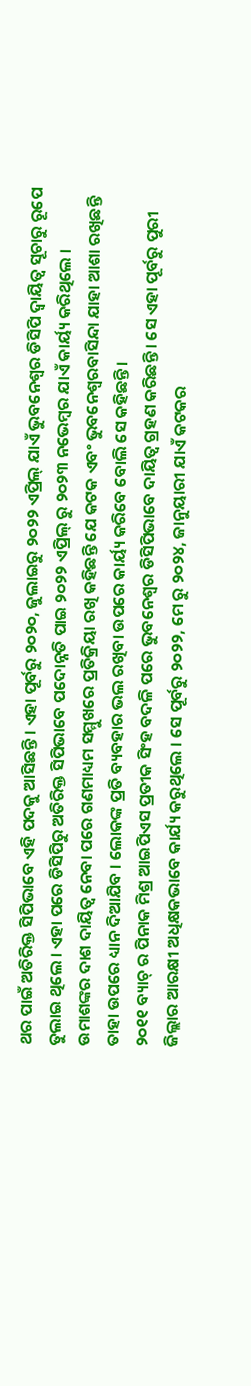ଥର ପାଇଁ ଅତିରିକ୍ତ ସିପିଭାବେ ଏହି ପଦକୁ ଆସିଛନ୍ତି । ଏହା ପୂର୍ବରୁ ୨୦୨୦, ଜୁଲାଇରୁ ୨୦୨୨ ଏପ୍ରିଲ୍ ଯାଏଁ ଭୁବନେଶ୍ୱର ଡିସିପି ଦ୍ୱାୟିତ୍ୱ ସୂଚାରୁ ରୂପେ ତୁଲାଇ ଥିଲେ । ଏହା ପରେ ଡିସିପିରୁ ଅତିରିକ୍ତ ସିପିଭାବେ ପଦୋନ୍ନତି ପାଇ ୨୦୨୨ ଏପ୍ରିଲ୍ ରୁ ୨୦୨୩ ନଭେମ୍ବର ଯାଏଁ କାର୍ୟ୍ୟ କରିଥିଲେ ।
ଉମାଶଙ୍କର ଦାଶ ଦାୟିତ୍ଵ ନେବା ପରେ ଗଣମାଧ୍ୟମ ସମ୍ମୁଖରେ ପ୍ରତିକ୍ରିୟା ରଖି କହିଛନ୍ତି ଯେ କଟକ ଏବଂ ଭୁବନେଶ୍ୱରବାସିନ୍ଦା ଯାହା ଆଶା ରଖିଛନ୍ତି ତାହା ଉପରେ ଧ୍ୟାନ ଦିଆଯିବ । ଲୋକଙ୍କ ପ୍ରତି ବ୍ୟବହାର ଭଲ ରଖିବା ଉପରେ କାର୍ୟ୍ୟ କରିବେ ବୋଲି ସେ କହିଛନ୍ତି ।
୨୦୧୧ ବ୍ୟାଚ୍ ର ପିନାକ ମିଶ୍ର ଆଇପିଏସ ପ୍ରତୀକ ସିଂହ ବଦଳି ପରେ ଭୁବନେଶ୍ୱର ଡିସିପିଭାବେ ଦାୟିତ୍ୱ ଗ୍ରହଣ କରିଛନ୍ତି । ସେ ଏହା ପୂର୍ବରୁ ପୁରୀ ଜିଲ୍ଲାର ଆରକ୍ଷୀ ଅଧିକ୍ଷକଭାବେ କାର୍ଯ୍ୟ କରୁଥିଲେ । ସେ ପୂର୍ବରୁ ୨୦୨୨, ମେ ରୁ ୨୦୨୪, ଜାନୁୟାରୀ ଯାଏଁ କଟକର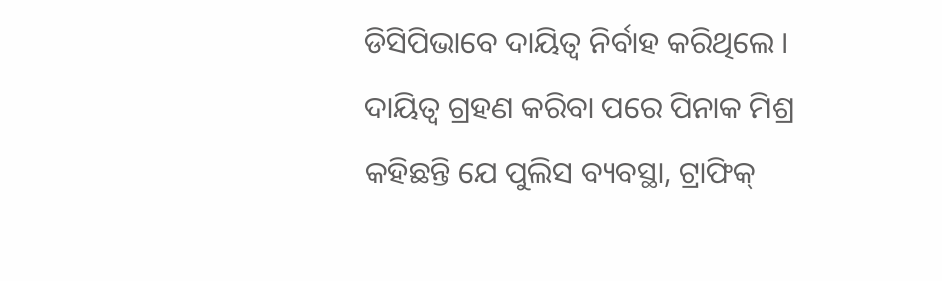ଡିସିପିଭାବେ ଦାୟିତ୍ୱ ନିର୍ବାହ କରିଥିଲେ । ଦାୟିତ୍ୱ ଗ୍ରହଣ କରିବା ପରେ ପିନାକ ମିଶ୍ର କହିଛନ୍ତି ଯେ ପୁଲିସ ବ୍ୟବସ୍ଥା, ଟ୍ରାଫିକ୍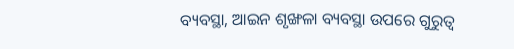ବ୍ୟବସ୍ଥା, ଆଇନ ଶୃଙ୍ଖଳା ବ୍ୟବସ୍ଥା ଉପରେ ଗୁରୁତ୍ୱ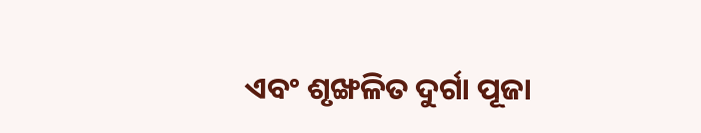ଏବଂ ଶୃଙ୍ଖଳିତ ଦୁର୍ଗା ପୂଜା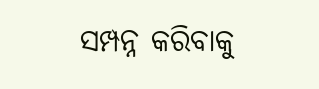ସମ୍ପନ୍ନ କରିବାକୁ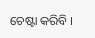ଚେଷ୍ଟା କରିବି ।